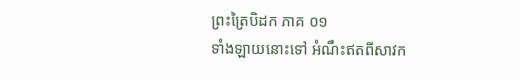ព្រះត្រៃបិដក ភាគ ០១
ទាំងឡាយនោះទៅ អំណឹះឥតពីសាវក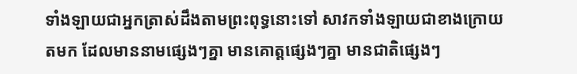ទាំងឡាយជាអ្នកត្រាស់ដឹងតាមព្រះពុទ្ធនោះទៅ សាវកទាំងឡាយជាខាងក្រោយតមក ដែលមាននាមផ្សេងៗគ្នា មានគោត្តផ្សេងៗគ្នា មានជាតិផ្សេងៗ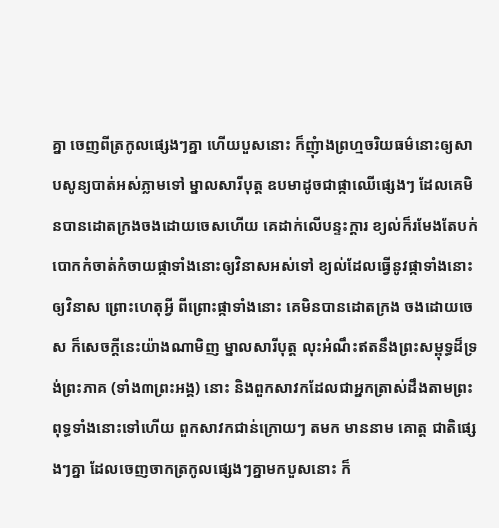គ្នា ចេញពីត្រកូលផ្សេងៗគ្នា ហើយបួសនោះ ក៏ញុំាងព្រហ្មចរិយធម៌នោះឲ្យសាបសូន្យបាត់អស់ភ្លាមទៅ ម្នាលសារីបុត្ត ឧបមាដូចជាផ្កាឈើផ្សេងៗ ដែលគេមិនបានដោតក្រងចងដោយចេសហើយ គេដាក់លើបន្ទះក្តារ ខ្យល់ក៏រមែងតែបក់បោកកំចាត់កំចាយផ្កាទាំងនោះឲ្យវិនាសអស់ទៅ ខ្យល់ដែលធ្វើនូវផ្កាទាំងនោះឲ្យវិនាស ព្រោះហេតុអ្វី ពីព្រោះផ្កាទាំងនោះ គេមិនបានដោតក្រង ចងដោយចេស ក៏សេចក្តីនេះយ៉ាងណាមិញ ម្នាលសារីបុត្ត លុះអំណឹះឥតនឹងព្រះសម្ពុទ្ធដ៏ទ្រង់ព្រះភាគ (ទាំង៣ព្រះអង្គ) នោះ និងពួកសាវកដែលជាអ្នកត្រាស់ដឹងតាមព្រះពុទ្ធទាំងនោះទៅហើយ ពួកសាវកជាន់ក្រោយៗ តមក មាននាម គោត្ត ជាតិផ្សេងៗគ្នា ដែលចេញចាកត្រកូលផ្សេងៗគ្នាមកបួសនោះ ក៏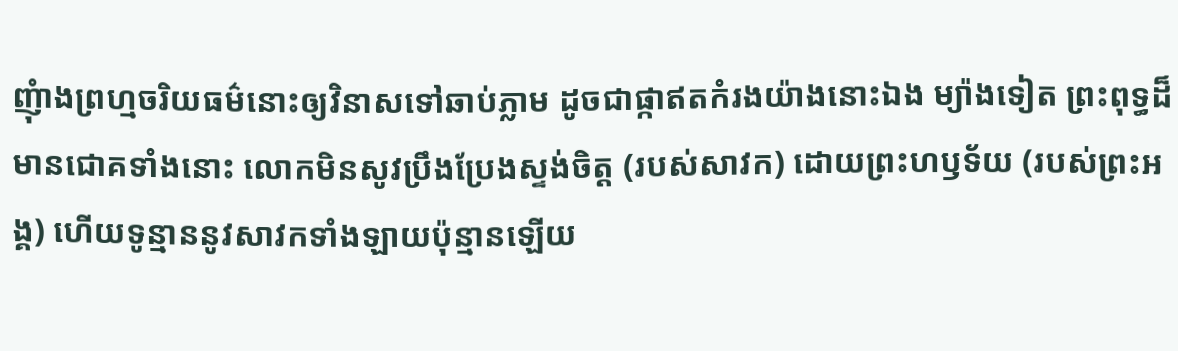ញុំាងព្រហ្មចរិយធម៌នោះឲ្យវិនាសទៅឆាប់ភ្លាម ដូចជាផ្កាឥតកំរងយ៉ាងនោះឯង ម្យ៉ាងទៀត ព្រះពុទ្ធដ៏មានជោគទាំងនោះ លោកមិនសូវប្រឹងប្រែងស្ទង់ចិត្ត (របស់សាវក) ដោយព្រះហឫទ័យ (របស់ព្រះអង្គ) ហើយទូន្មាននូវសាវកទាំងឡាយប៉ុន្មានឡើយ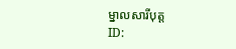ម្នាលសារីបុត្ត
ID: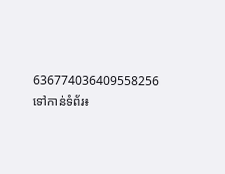636774036409558256
ទៅកាន់ទំព័រ៖